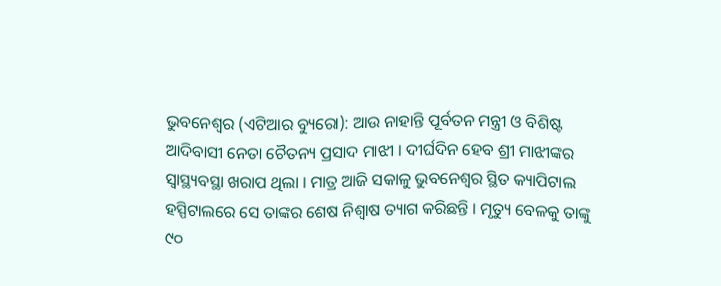ଭୁବନେଶ୍ୱର (ଏଟିଆର ବ୍ୟୁରୋ): ଆଉ ନାହାନ୍ତି ପୂର୍ବତନ ମନ୍ତ୍ରୀ ଓ ବିଶିଷ୍ଟ ଆଦିବାସୀ ନେତା ଚୈତନ୍ୟ ପ୍ରସାଦ ମାଝୀ । ଦୀର୍ଘଦିନ ହେବ ଶ୍ରୀ ମାଝୀଙ୍କର ସ୍ୱାସ୍ଥ୍ୟବସ୍ଥା ଖରାପ ଥିଲା । ମାତ୍ର ଆଜି ସକାଳୁ ଭୁବନେଶ୍ୱର ସ୍ଥିତ କ୍ୟାପିଟାଲ ହସ୍ପିଟାଲରେ ସେ ତାଙ୍କର ଶେଷ ନିଶ୍ୱାଷ ତ୍ୟାଗ କରିଛନ୍ତି । ମୃତ୍ୟୁ ବେଳକୁ ତାଙ୍କୁ ୯୦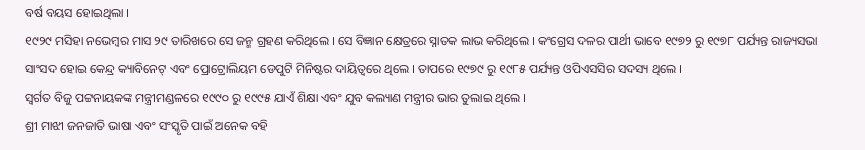ବର୍ଷ ବୟସ ହୋଇଥିଲା ।
୧୯୨୯ ମସିହା ନଭେମ୍ବର ମାସ ୨୯ ତାରିଖରେ ସେ ଜନ୍ମ ଗ୍ରହଣ କରିଥିଲେ । ସେ ବିଜ୍ଞାନ କ୍ଷେତ୍ରରେ ସ୍ନାତକ ଲାଭ କରିଥିଲେ । କଂଗ୍ରେସ ଦଳର ପାର୍ଥୀ ଭାବେ ୧୯୭୨ ରୁ ୧୯୭୮ ପର୍ଯ୍ୟନ୍ତ ରାଜ୍ୟସଭା ସାଂସଦ ହୋଇ କେନ୍ଦ୍ର କ୍ୟାବିନେଟ୍ ଏବଂ ପ୍ରୋଟ୍ରୋଲିୟମ ଡେପୁଟି ମିନିଷ୍ଟର ଦାୟିତ୍ୱରେ ଥିଲେ । ତାପରେ ୧୯୭୯ ରୁ ୧୯୮୫ ପର୍ଯ୍ୟନ୍ତ ଓପିଏସସିର ସଦସ୍ୟ ଥିଲେ ।
ସ୍ୱର୍ଗତ ବିଜୁ ପଟ୍ଟନାୟକଙ୍କ ମନ୍ତ୍ରୀମଣ୍ଡଳରେ ୧୯୯୦ ରୁ ୧୯୯୫ ଯାଏଁ ଶିକ୍ଷା ଏବଂ ଯୁବ କଲ୍ୟାଣ ମନ୍ତ୍ରୀର ଭାର ତୁଲାଇ ଥିଲେ ।
ଶ୍ରୀ ମାଝୀ ଜନଜାତି ଭାଷା ଏବଂ ସଂସ୍କୃତି ପାଇଁ ଅନେକ ବହି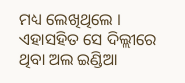ମଧ୍ୟ ଲେଖିଥିଲେ । ଏହାସହିତ ସେ ଦିଲ୍ଲୀରେ ଥିବା ଅଲ ଇଣ୍ଡିଆ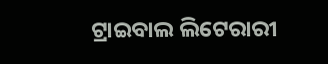ଟ୍ରାଇବାଲ ଲିଟେରାରୀ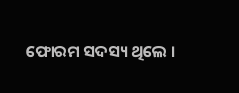ଫୋରମ ସଦସ୍ୟ ଥିଲେ ।